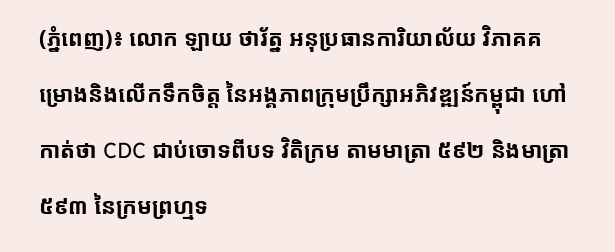(ភ្នំពេញ)៖ លោក ឡាយ ថារ័ត្ន អនុប្រធានការិយាល័យ វិភាគគម្រោងនិងលើកទឹកចិត្ត នៃអង្គភាពក្រុមប្រឹក្សាអភិវឌ្ឍន៍កម្ពុជា ហៅកាត់ថា CDC ជាប់ចោទពីបទ វិតិក្រម តាមមាត្រា ៥៩២ និងមាត្រា ៥៩៣ នៃក្រមព្រហ្មទ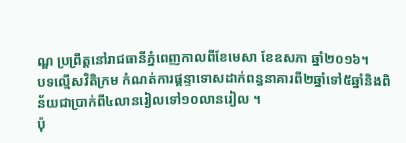ណ្ឌ ប្រព្រឹត្តនៅរាជធានីភ្នំពេញកាលពីខែមេសា ខែឧសភា ឆ្នាំ២០១៦។
បទល្មើសវិតិក្រម កំណត់ការផ្តន្ទាទោសដាក់ពន្ធនាគារពី២ឆ្នាំទៅ៥ឆ្នាំនិងពិន័យជាប្រាក់ពី៤លានរៀលទៅ១០លានរៀល ។
ប៉ុ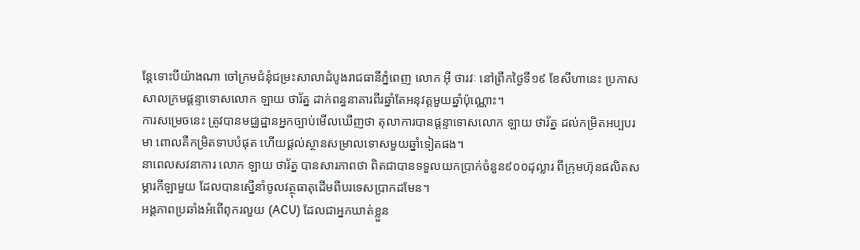ន្តែទោះបីយ៉ាងណា ចៅក្រមជំនុំជម្រះសាលាដំបូងរាជធានីភ្នំពេញ លោក អ៊ី ថារវៈ នៅព្រឹកថ្ងៃទី១៩ ខែសីហានេះ ប្រកាសសាលក្រមផ្តន្ទាទោសលោក ឡាយ ថារ័ត្ន ដាក់ពន្ធនាគារពីរឆ្នាំតែអនុវត្តមួយឆ្នាំប៉ុណ្ណោះ។
ការសម្រេចនេះ ត្រូវបានមជ្ឈដ្ឋានអ្នកច្បាប់មើលឃើញថា តុលាការបានផ្តន្ទាទោសលោក ឡាយ ថារ័ត្ន ដល់កម្រិតអប្បបរមា ពោលគឺកម្រិតទាបបំផុត ហើយផ្តល់ស្ថានសម្រាលទោសមួយឆ្នាំទៀតផង។
នាពេលសវនាការ លោក ឡាយ ថារ័ត្ន បានសារភាពថា ពិតជាបានទទួលយកប្រាក់ចំនួន៩០០ដុល្លារ ពីក្រុមហ៊ុនផលិតសម្ភារកីឡាមួយ ដែលបានស្នើនាំចូលវត្ថុធាតុដើមពីបរទេសប្រាកដមែន។
អង្គភាពប្រឆាំងអំពើពុករលួយ (ACU) ដែលជាអ្នកឃាត់ខ្លួន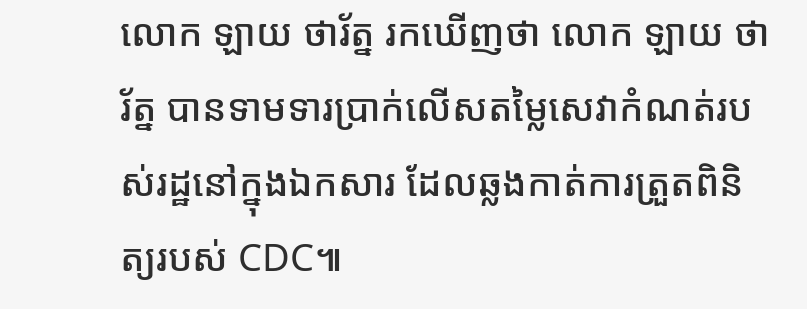លោក ឡាយ ថារ័ត្ន រកឃើញថា លោក ឡាយ ថារ័ត្ន បានទាមទារប្រាក់លើសតម្លៃសេវាកំណត់របស់រដ្ឋនៅក្នុងឯកសារ ដែលឆ្លងកាត់ការត្រួតពិនិត្យរបស់ CDC៕